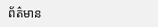ព័ត៌មាន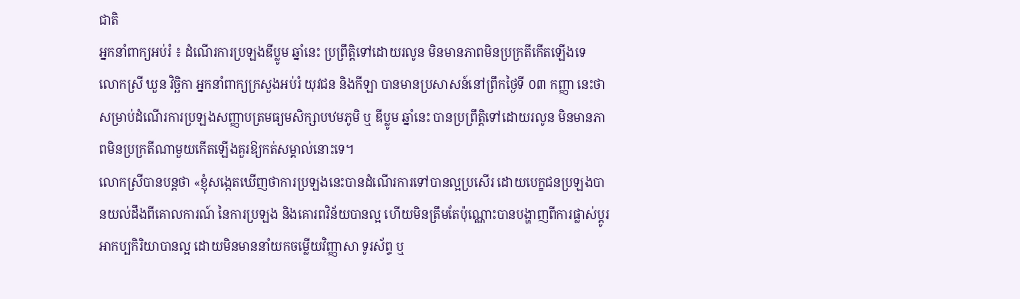ជាតិ
អ្នកនាំពាក្យអប់រំ ៖ ដំណើរការប្រឡងឌីប្លូម ឆ្នាំនេះ ប្រព្រឹត្តិទៅដោយរលូន មិនមានភាពមិនប្រក្រតីកើតឡើងទេ
លោកស្រី ឃួន វិច្ឆិកា អ្នកនាំពាក្យក្រសួងអប់រំ យុវជន និងកីឡា បានមានប្រសាសន៍នៅព្រឹកថ្ងៃទី ០៣ កញ្ញា នេះថា សម្រាប់ដំណើរការប្រឡងសញ្ញាបត្រមធ្យមសិក្សាបឋមភូមិ ឬ ឌីប្លូម ឆ្នាំនេះ បានប្រព្រឹត្តិទៅដោយរលូន មិនមានភាពមិនប្រក្រតីណាមួយកើតឡើងគួរឱ្យកត់សម្គាល់នោះទេ។
លោកស្រីបានបន្តថា «ខ្ញុំសង្កេតឃើញថាការប្រឡងនេះបានដំណើរការទៅបានល្អប្រសើរ ដោយបេក្ខជនប្រឡងបានយល់ដឹងពីគោលការណ៍ នៃការប្រឡង និងគោរពវិន័យបានល្អ ហើយមិនត្រឹមតែប៉ុណ្ណោះបានបង្ហាញពីការផ្លាស់ប្តូរអាកប្បកិរិយាបានល្អ ដោយមិនមាននាំយកចម្លើយវិញ្ញាសា ទូរស័ព្ទ ឬ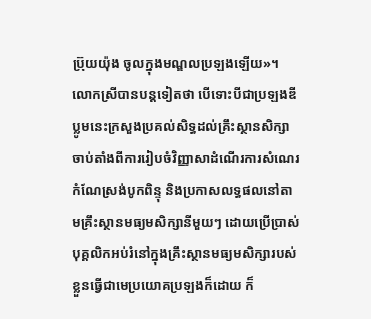ប្រ៊ុយយ៉ុង ចូលក្នុងមណ្ឌលប្រឡងឡើយ»។
លោកស្រីបានបន្តទៀតថា បើទោះបីជាប្រឡងឌីប្លូមនេះក្រសួងប្រគល់សិទ្ធដល់គ្រឹះស្ថានសិក្សាចាប់តាំងពីការរៀបចំវិញ្ញាសាដំណើរការសំណេរ កំណែស្រង់បូកពិន្ទុ និងប្រកាសលទ្ធផលនៅតាមគ្រឹះស្ថានមធ្យមសិក្សានីមួយៗ ដោយប្រើប្រាស់បុគ្គលិកអប់រំនៅក្នុងគ្រឹះស្ថានមធ្យមសិក្សារបស់ខ្លួនធ្វើជាមេប្រយោគប្រឡងក៏ដោយ ក៏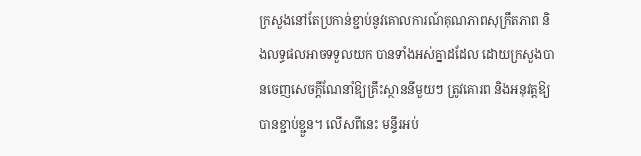ក្រសួងនៅតែប្រកាន់ខ្ជាប់នូវគោលការណ៍គុណភាពសុក្រឹតភាព និងលទ្ធផលអាចទទួលយក បានទាំងអស់គ្នាដដែល ដោយក្រសួងបានចេញសេចក្តីណែនាំឱ្យគ្រឹះស្ថាននីមួយៗ ត្រូវគោរព និងអនុវត្តឱ្យបានខ្ជាប់ខ្ជួន។ លើសពីនេះ មន្ទីរអប់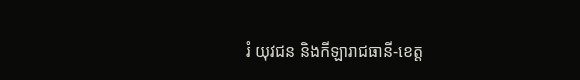រំ យុវជន និងកីឡារាជធានី-ខេត្ត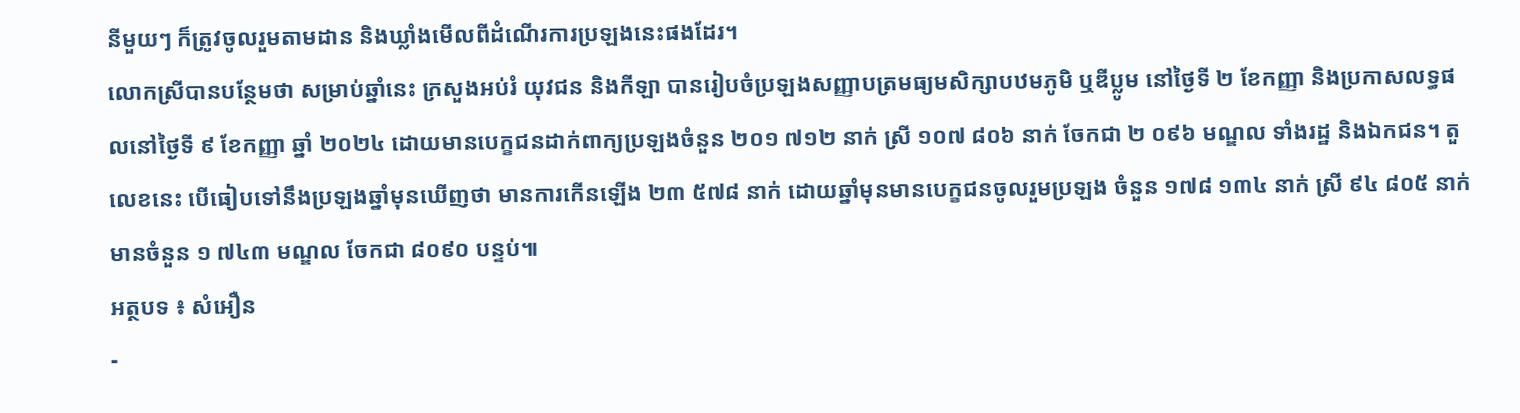នីមួយៗ ក៏ត្រូវចូលរួមតាមដាន និងឃ្លាំងមើលពីដំណើរការប្រឡងនេះផងដែរ។
លោកស្រីបានបន្ថែមថា សម្រាប់ឆ្នាំនេះ ក្រសួងអប់រំ យុវជន និងកីឡា បានរៀបចំប្រឡងសញ្ញាបត្រមធ្យមសិក្សាបឋមភូមិ ឬឌីប្លូម នៅថ្ងៃទី ២ ខែកញ្ញា និងប្រកាសលទ្ធផលនៅថ្ងៃទី ៩ ខែកញ្ញា ឆ្នាំ ២០២៤ ដោយមានបេក្ខជនដាក់ពាក្យប្រឡងចំនួន ២០១ ៧១២ នាក់ ស្រី ១០៧ ៨០៦ នាក់ ចែកជា ២ ០៩៦ មណ្ឌល ទាំងរដ្ឋ និងឯកជន។ តួលេខនេះ បើធៀបទៅនឹងប្រឡងឆ្នាំមុនឃើញថា មានការកើនឡើង ២៣ ៥៧៨ នាក់ ដោយឆ្នាំមុនមានបេក្ខជនចូលរួមប្រឡង ចំនួន ១៧៨ ១៣៤ នាក់ ស្រី ៩៤ ៨០៥ នាក់ មានចំនួន ១ ៧៤៣ មណ្ឌល ចែកជា ៨០៩០ បន្ទប់៕
អត្ថបទ ៖ សំអឿន
-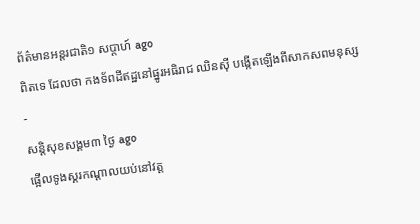ព័ត៌មានអន្ដរជាតិ១ សប្តាហ៍ ago
ពិតទេ ដែលថា កងទ័ពដីឥដ្ឋនៅផ្នូរអធិរាជ ឈិនស៊ី បង្កើតឡើងពីសាកសពមនុស្ស
-
សន្តិសុខសង្គម៣ ថ្ងៃ ago
ផ្អើលទូងស្គរកណ្ដាលយប់នៅវត្ត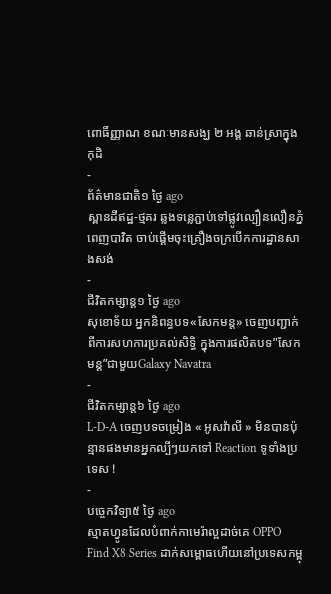ពោធិ៍ញ្ញាណ ខណៈមានសង្ឃ ២ អង្គ ឆាន់ស្រាក្នុងកុដិ
-
ព័ត៌មានជាតិ១ ថ្ងៃ ago
ស្ពានដីឥដ្ឋ-ថ្មគរ ឆ្លងទន្លេភ្ជាប់ទៅផ្លូវល្បឿនលឿនភ្នំពេញបាវិត ចាប់ផ្តើមចុះគ្រឿងចក្របើកការដ្ឋានសាងសង់
-
ជីវិតកម្សាន្ដ១ ថ្ងៃ ago
សុខោទ័យ អ្នកនិពន្ធបទ«សែកមន្ដ» ចេញបញ្ជាក់ពីការសហការប្រគល់សិទ្ធិ ក្នុងការផលិតបទ”សែកមន្ត”ជាមួយGalaxy Navatra
-
ជីវិតកម្សាន្ដ៦ ថ្ងៃ ago
L-D-A ចេញបទចម្រៀង « អូសវ៉ាលី » មិនបានប៉ុន្មានផងមានអ្នកល្បីៗយកទៅ Reaction ទូទាំងប្រទេស !
-
បច្ចេកវិទ្យា៥ ថ្ងៃ ago
ស្មាតហ្វូនដែលបំពាក់កាមេរ៉ាល្អដាច់គេ OPPO Find X8 Series ដាក់សម្ពោធហើយនៅប្រទេសកម្ពុ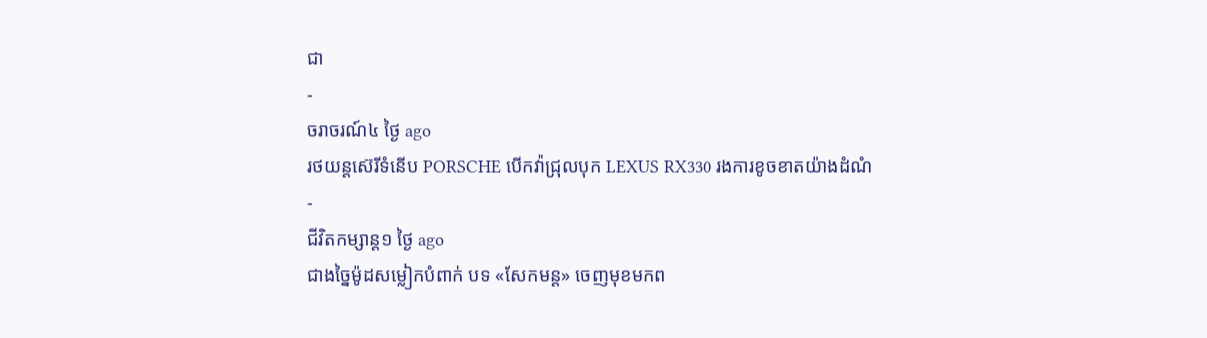ជា
-
ចរាចរណ៍៤ ថ្ងៃ ago
រថយន្តស៊េរីទំនើប PORSCHE បើកវ៉ាជ្រុលបុក LEXUS RX330 រងការខូចខាតយ៉ាងដំណំ
-
ជីវិតកម្សាន្ដ១ ថ្ងៃ ago
ជាងច្នៃម៉ូដសម្លៀកបំពាក់ បទ «សែកមន្ត» ចេញមុខមកព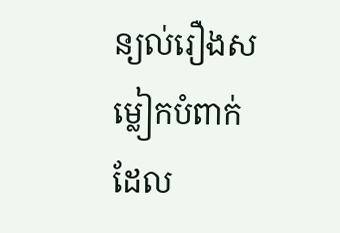ន្យល់រឿងសម្លៀកបំពាក់ដែល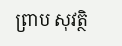ព្រាប សុវត្ថិ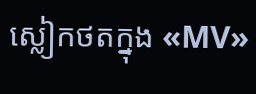ស្លៀកថតក្នុង «MV»